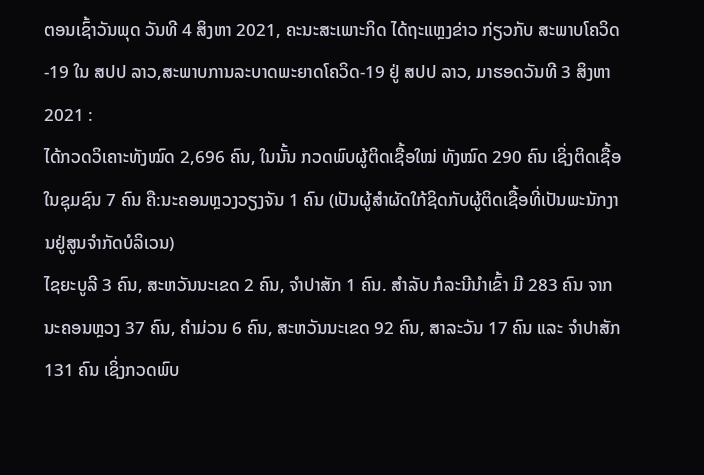ຕອນເຊົ້າວັນພຸດ ວັນທີ 4 ສິງຫາ 2021, ຄະນະສະເພາະກິດ ໄດ້ຖະແຫຼງຂ່າວ ກ່ຽວກັບ ສະພາບໂຄວິດ-19 ໃນ ສປປ ລາວ,ສະພາບການລະບາດພະຍາດໂຄວິດ-19 ຢູ່ ສປປ ລາວ, ມາຮອດວັນທີ 3 ສິງຫາ 2021 :
ໄດ້ກວດວິເຄາະທັງໝົດ 2,696 ຄົນ, ໃນນັ້ນ ກວດພົບຜູ້ຕິດເຊື້ອໃໝ່ ທັງໝົດ 290 ຄົນ ເຊິ່ງຕິດເຊື້ອໃນຊຸມຊົນ 7 ຄົນ ຄື:ນະຄອນຫຼວງວຽງຈັນ 1 ຄົນ (ເປັນຜູ້ສຳຜັດໃກ້ຊິດກັບຜູ້ຕິດເຊື້ອທີ່ເປັນພະນັກງານຢູ່ສູນຈຳກັດບໍລິເວນ)
ໄຊຍະບູລີ 3 ຄົນ, ສະຫວັນນະເຂດ 2 ຄົນ, ຈຳປາສັກ 1 ຄົນ. ສຳລັບ ກໍລະນີນໍາເຂົ້າ ມີ 283 ຄົນ ຈາກ ນະຄອນຫຼວງ 37 ຄົນ, ຄຳມ່ວນ 6 ຄົນ, ສະຫວັນນະເຂດ 92 ຄົນ, ສາລະວັນ 17 ຄົນ ແລະ ຈຳປາສັກ 131 ຄົນ ເຊິ່ງກວດພົບ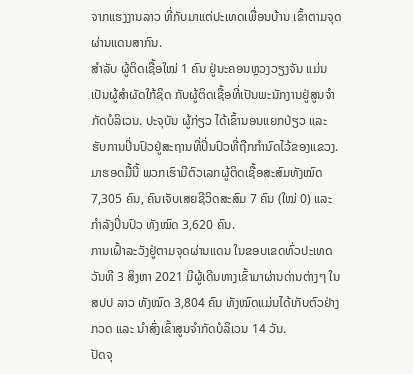ຈາກແຮງງານລາວ ທີ່ກັບມາແຕ່ປະເທດເພື່ອນບ້ານ ເຂົ້າຕາມຈຸດຜ່ານແດນສາກົນ.
ສຳລັບ ຜູ້ຕິດເຊື້ອໃໝ່ 1 ຄົນ ຢູ່ນະຄອນຫຼວງວຽງຈັນ ແມ່ນເປັນຜູ້ສຳຜັດໃກ້ຊິດ ກັບຜູ້ຕິດເຊື້ອທີ່ເປັນພະນັກງານຢູ່ສູນຈຳກັດບໍລິເວນ. ປະຈຸບັນ ຜູ້ກ່ຽວ ໄດ້ເຂົ້ານອນແຍກປ່ຽວ ແລະ ຮັບການປິ່ນປົວຢູ່ສະຖານທີ່ປິ່ນປົວທີ່ຖືກກຳນົດໄວ້ຂອງແຂວງ.
ມາຮອດມື້ນີ້ ພວກເຮົາມີຕົວເລກຜູ້ຕິດເຊື້ອສະສົມທັງໝົດ 7,305 ຄົນ, ຄົນເຈັບເສຍຊີວິດສະສົມ 7 ຄົນ (ໃໝ່ 0) ແລະ ກໍາລັງປິ່ນປົວ ທັງໝົດ 3,620 ຄົນ.
ການເຝົ້າລະວັງຢູ່ຕາມຈຸດຜ່ານແດນ ໃນຂອບເຂດທົ່ວປະເທດ
ວັນທີ 3 ສິງຫາ 2021 ມີຜູ້ເດີນທາງເຂົ້າມາຜ່ານດ່ານຕ່າງໆ ໃນ ສປປ ລາວ ທັງໝົດ 3,804 ຄົນ ທັງໝົດແມ່ນໄດ້ເກັບຕົວຢ່າງກວດ ແລະ ນຳສົ່ງເຂົ້າສູນຈຳກັດບໍລິເວນ 14 ວັນ.
ປັດຈຸ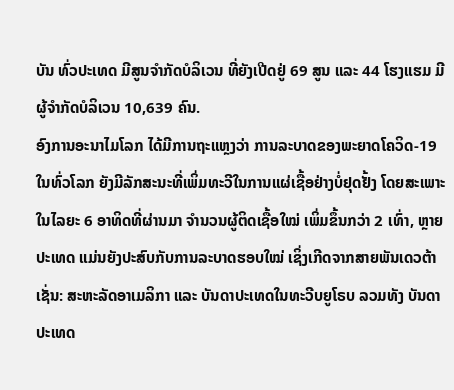ບັນ ທົ່ວປະເທດ ມີສູນຈຳກັດບໍລິເວນ ທີ່ຍັງເປີດຢູ່ 69 ສູນ ແລະ 44 ໂຮງແຮມ ມີຜູ້ຈຳກັດບໍລິເວນ 10,639 ຄົນ.
ອົງການອະນາໄມໂລກ ໄດ້ມີການຖະແຫຼງວ່າ ການລະບາດຂອງພະຍາດໂຄວິດ-19 ໃນທົ່ວໂລກ ຍັງມີລັກສະນະທີ່ເພິ່ມທະວີໃນການແຜ່ເຊື້ອຢ່າງບໍ່ຢຸດຢັ້ງ ໂດຍສະເພາະ ໃນໄລຍະ 6 ອາທິດທີ່ຜ່ານມາ ຈຳນວນຜູ້ຕິດເຊື້ອໃໝ່ ເພິ່ມຂຶ້ນກວ່າ 2 ເທົ່າ, ຫຼາຍປະເທດ ແມ່ນຍັງປະສົບກັບການລະບາດຮອບໃໝ່ ເຊິ່ງເກີດຈາກສາຍພັນເດວຕ້າ ເຊັ່ນ: ສະຫະລັດອາເມລິກາ ແລະ ບັນດາປະເທດໃນທະວີບຍູໂຣບ ລວມທັງ ບັນດາປະເທດ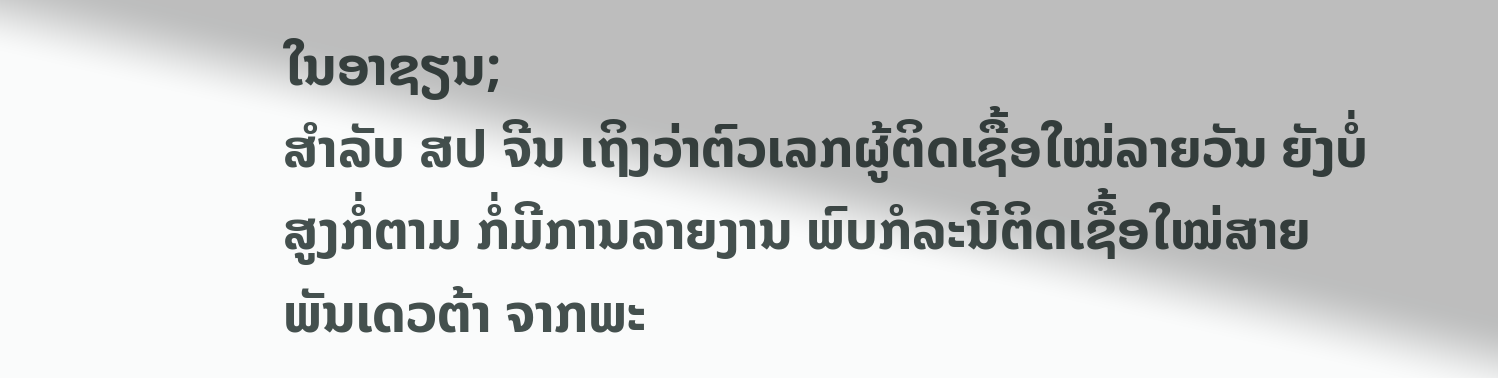ໃນອາຊຽນ;
ສຳລັບ ສປ ຈີນ ເຖິງວ່າຕົວເລກຜູ້ຕິດເຊື້ອໃໝ່ລາຍວັນ ຍັງບໍ່ສູງກໍ່ຕາມ ກໍ່ມີການລາຍງານ ພົບກໍລະນີຕິດເຊື້ອໃໝ່ສາຍພັນເດວຕ້າ ຈາກພະ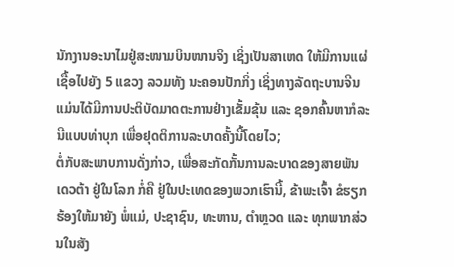ນັກງານອະນາໄມຢູ່ສະໜາມບິນໜານຈິງ ເຊິ່ງເປັນສາເຫດ ໃຫ້ມີການແຜ່ເຊື້ອໄປຍັງ 5 ແຂວງ ລວມທັງ ນະຄອນປັກກິ່ງ ເຊິ່ງທາງລັດຖະບານຈີນ ແມ່ນໄດ້ມີການປະຕິບັດມາດຕະການຢ່າງເຂັ້ມຂຸ້ນ ແລະ ຊອກຄົ້ນຫາກໍລະນີແບບທ່າບຸກ ເພື່ອຢຸດຕິການລະບາດຄັ້ງນີ້ໂດຍໄວ;
ຕໍ່ກັບສະພາບການດັ່ງກ່າວ, ເພື່ອສະກັດກັ້ນການລະບາດຂອງສາຍພັນເດວຕ້າ ຢູ່ໃນໂລກ ກໍ່ຄື ຢູ່ໃນປະເທດຂອງພວກເຮົານີ້, ຂ້າພະເຈົ້າ ຂໍຮຽກຮ້ອງໃຫ້ມາຍັງ ພໍ່ແມ່, ປະຊາຊົນ, ທະຫານ, ຕຳຫຼວດ ແລະ ທຸກພາກສ່ວນໃນສັງ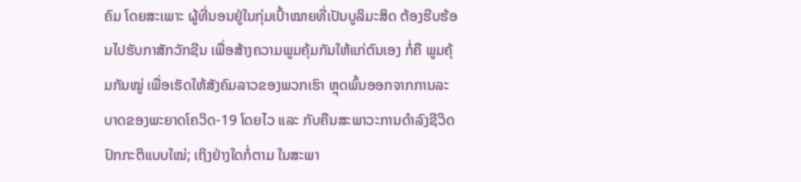ຄົມ ໂດຍສະເພາະ ຜູ້ທີ່ນອນຢູ່ໃນກຸ່ມເປົ້າໝາຍທີ່ເປັນບູລິມະສິດ ຕ້ອງຮີບຮ້ອນໄປຮັບກາສັກວັກຊີນ ເພື່ອສ້າງຄວາມພູມຄຸ້ມກັນໃຫ້ແກ່ຕົນເອງ ກໍ່ຄື ພູມຄຸ້ມກັນໝູ່ ເພື່ອເຮັດໃຫ້ສັງຄົມລາວຂອງພວກເຮົາ ຫຼຸດພົ້ນອອກຈາກການລະບາດຂອງພະຍາດໂຄວິດ-19 ໂດຍໄວ ແລະ ກັບຄືນສະພາວະການດຳລົງຊີວິດປົກກະຕິແບບໃໝ່; ເຖິງຢ່າງໃດກໍ່ຕາມ ໃນສະພາ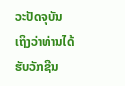ວະປັດຈຸບັນ ເຖິງວ່າທ່ານໄດ້ຮັບວັກຊີນ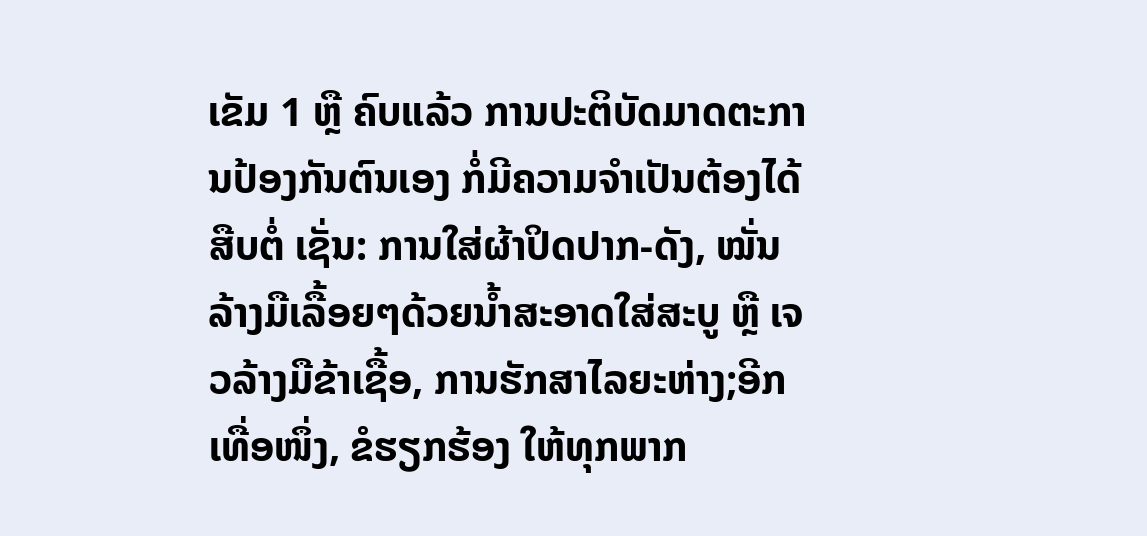ເຂັມ 1 ຫຼື ຄົບແລ້ວ ການປະຕິບັດມາດຕະການປ້ອງກັນຕົນເອງ ກໍ່ມີຄວາມຈຳເປັນຕ້ອງໄດ້ສືບຕໍ່ ເຊັ່ນ: ການໃສ່ຜ້າປິດປາກ-ດັງ, ໝັ່ນລ້າງມືເລື້ອຍໆດ້ວຍນ້ຳສະອາດໃສ່ສະບູ ຫຼື ເຈວລ້າງມືຂ້າເຊື້ອ, ການຮັກສາໄລຍະຫ່າງ;ອີກເທື່ອໜຶ່ງ, ຂໍຮຽກຮ້ອງ ໃຫ້ທຸກພາກ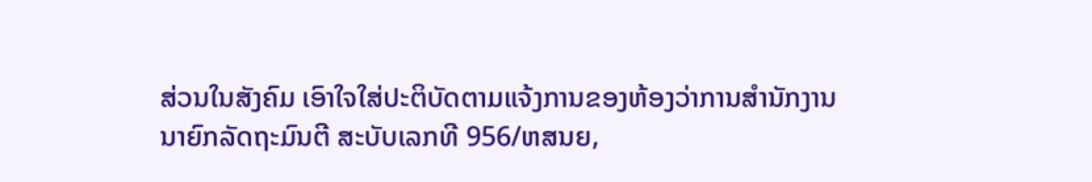ສ່ວນໃນສັງຄົມ ເອົາໃຈໃສ່ປະຕິບັດຕາມແຈ້ງການຂອງຫ້ອງວ່າການສຳນັກງານນາຍົກລັດຖະມົນຕີ ສະບັບເລກທີ 956/ຫສນຍ,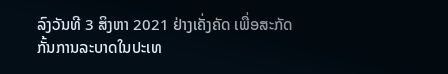ລົງວັນທີ 3 ສິງຫາ 2021 ຢ່າງເຄັ່ງຄັດ ເພື່ອສະກັດກັ້ນການລະບາດໃນປະເທ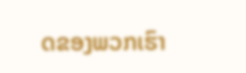ດຂອງພວກເຮົາ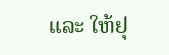ແລະ ໃຫ້ຢຸ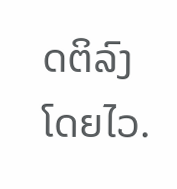ດຕິລົງໂດຍໄວ.